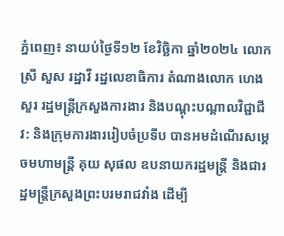ភ្នំពេញ៖ នាយប់ថ្ងៃទី១២ ខែវិច្ឆិកា ឆ្នាំ២០២៤ លោកស្រី សួស រដ្ឋាវី រដ្ឋលេខាធិការ តំណាងលោក ហេង សួរ រដ្ឋមន្ត្រីក្រសួងការងារ និងបណ្ដុះបណ្ដាលវិជ្ជាជីវ: និងក្រុមការងាររៀបចំប្រទីប បានអមដំណើរសម្តេចមហាមន្ត្រី គុយ សុផល ឧបនាយករដ្ឋមន្ត្រី និងជារដ្ឋមន្ត្រីក្រសួងព្រះបរមរាជវាំង ដេីម្បី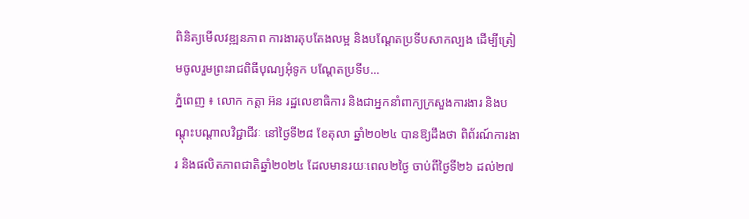ពិនិត្យមើលវឌ្ឍនភាព ការងារតុបតែងលម្អ និងបណ្តែតប្រទីបសាកល្បង ដើម្បីត្រៀមចូលរួមព្រះរាជពិធីបុណ្យអុំទូក បណ្តែតប្រទីប...
ភ្នំពេញ ៖ លោក កត្តា អ៊ន រដ្ឋលេខាធិការ និងជាអ្នកនាំពាក្យក្រសួងការងារ និងបណ្តុះបណ្តាលវិជ្ជាជីវៈ នៅថ្ងៃទី២៨ ខែតុលា ឆ្នាំ២០២៤ បានឱ្យដឹងថា ពិព័រណ៍ការងារ និងផលិតភាពជាតិឆ្នាំ២០២៤ ដែលមានរយៈពេល២ថ្ងៃ ចាប់ពីថ្ងៃទី២៦ ដល់២៧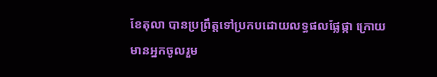ខែតុលា បានប្រព្រឹត្តទៅប្រកបដោយលទ្ធផលផ្លែផ្កា ក្រោយមានអ្នកចូលរួម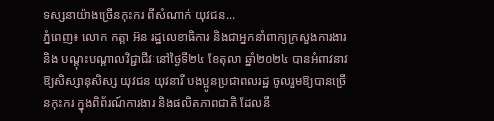ទស្សនាយ៉ាងច្រើនកុះករ ពីសំណាក់ យុវជន...
ភ្នំពេញ៖ លោក កត្តា អ៊ន រដ្ឋលេខាធិការ និងជាអ្នកនាំពាក្យក្រសួងការងារ និង បណ្តុះបណ្តាលវិជ្ជាជីវៈនៅថ្ងៃទី២៤ ខែតុលា ឆ្នាំ២០២៤ បានអំពាវនាវឱ្យសិស្សានុសិស្ស យុវជន យុវនារី បងប្អូនប្រជាពលរដ្ឋ ចូលរួមឱ្យបានច្រើនកុះករ ក្នុងពិព័រណ៍ការងារ និងផលិតភាពជាតិ ដែលនឹ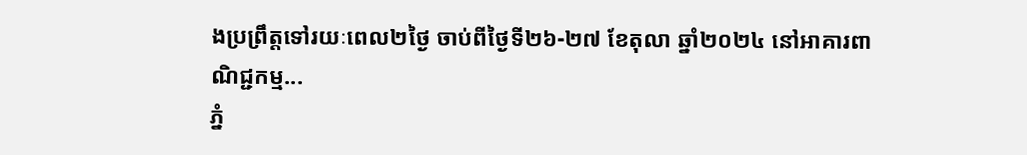ងប្រព្រឹត្តទៅរយៈពេល២ថ្ងៃ ចាប់ពីថ្ងៃទី២៦-២៧ ខែតុលា ឆ្នាំ២០២៤ នៅអាគារពាណិជ្ជកម្ម...
ភ្នំ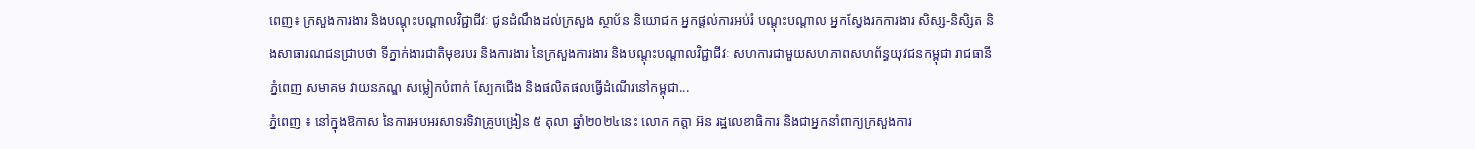ពេញ៖ ក្រសួងការងារ និងបណ្តុះបណ្តាលវិជ្ជាជីវៈ ជូនដំណឹងដល់ក្រសួង ស្ថាប័ន និយោជក អ្នកផ្តល់ការអប់រំ បណ្ដុះបណ្តាល អ្នកស្វែងរកការងារ សិស្ស-និសិ្សត និងសាធារណជនជ្រាបថា ទីភ្នាក់ងារជាតិមុខរបរ និងការងារ នៃក្រសួងការងារ និងបណ្តុះបណ្តាលវិជ្ជាជីវៈ សហការជាមួយសហភាពសហព័ន្ធយុវជនកម្ពុជា រាជធានីភ្នំពេញ សមាគម វាយនភណ្ឌ សម្លៀកបំពាក់ ស្បែកជើង និងផលិតផលធ្វើដំណើរនៅកម្ពុជា...
ភ្នំពេញ ៖ នៅក្នុងឱកាស នៃការអបអរសាទរទិវាគ្រូបង្រៀន ៥ តុលា ឆ្នាំ២០២៤នេះ លោក កត្តា អ៊ន រដ្ឋលេខាធិការ និងជាអ្នកនាំពាក្យក្រសួងការ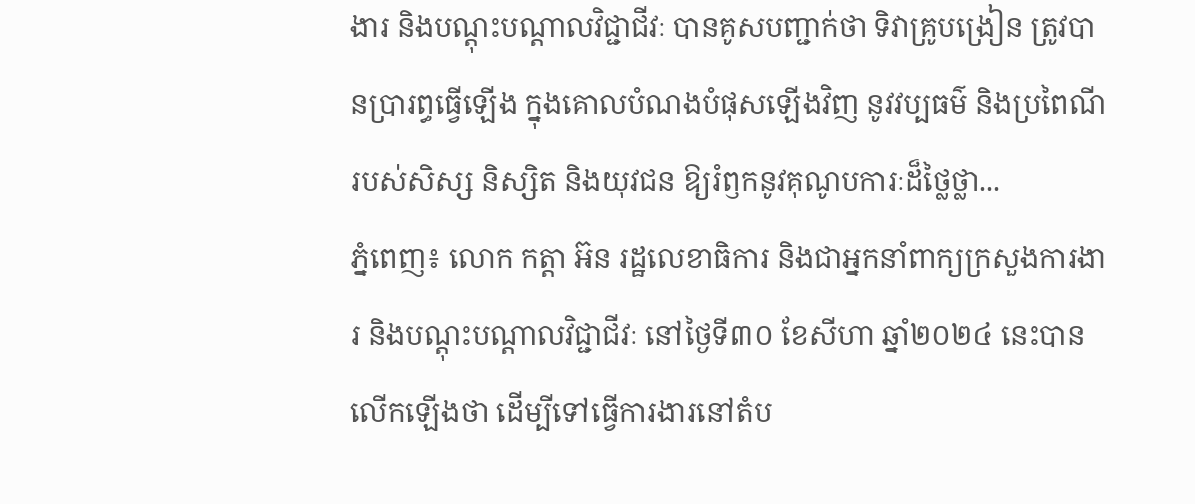ងារ និងបណ្តុះបណ្តាលវិជ្ជាជីវៈ បានគូសបញ្ជាក់ថា ទិវាគ្រូបង្រៀន ត្រូវបានប្រារព្ធធ្វើឡើង ក្នុងគោលបំណងបំផុសឡើងវិញ នូវវប្បធម៌ និងប្រពៃណីរបស់សិស្ស និស្សិត និងយុវជន ឱ្យរំឭកនូវគុណូបការៈដ៏ថ្លៃថ្លា...
ភ្នំពេញ៖ លោក កត្តា អ៊ន រដ្ឋលេខាធិការ និងជាអ្នកនាំពាក្យក្រសួងការងារ និងបណ្តុះបណ្តាលវិជ្ជាជីវៈ នៅថ្ងៃទី៣០ ខែសីហា ឆ្នាំ២០២៤ នេះបានលើកឡើងថា ដើម្បីទៅធ្វើការងារនៅតំប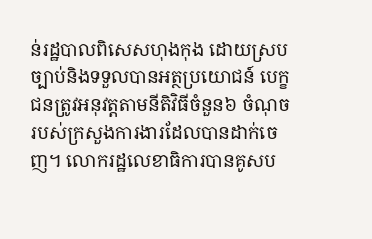ន់រដ្ឋបាលពិសេសហុងកុង ដោយស្របច្បាប់និងទទួលបានអត្ថប្រយោជន៍ បេក្ខជនត្រូវអនុវត្តតាមនីតិវិធីចំនួន៦ ចំណុចរបស់ក្រសួងការងារដែលបានដាក់ចេញ។ លោករដ្ឋលេខាធិការបានគូសប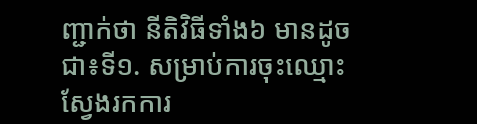ញ្ជាក់ថា នីតិវិធីទាំង៦ មានដូចជា៖ទី១. សម្រាប់ការចុះឈ្មោះស្វែងរកការ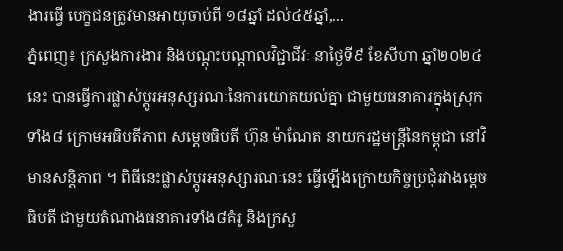ងារធ្វើ បេក្ខជនត្រូវមានអាយុចាប់ពី ១៨ឆ្នាំ ដល់៤៥ឆ្នាំ,...
ភ្នំពេញ៖ ក្រសួងការងារ និងបណ្តុះបណ្តាលវិជ្ជាជីវៈ នាថ្ងៃទី៩ ខែសីហា ឆ្នាំ២០២៤នេះ បានធ្វើការផ្លាស់ប្តូរអនុស្សរណៈនៃការយោគយល់គ្នា ជាមួយធនាគារក្នុងស្រុកទាំង៨ ក្រោមអធិបតីភាព សម្តេចធិបតី ហ៊ុន ម៉ាណែត នាយករដ្ឋមន្ត្រីនៃកម្ពុជា នៅវិមានសន្តិភាព ។ ពិធីនេះផ្លាស់ប្តូរអនុស្សារណៈនេះ ធ្វើឡើងក្រោយកិច្ចប្រជុំរវាងម្តេចធិបតី ជាមួយតំណាងធនាគារទាំង៨គំរូ និងក្រសួ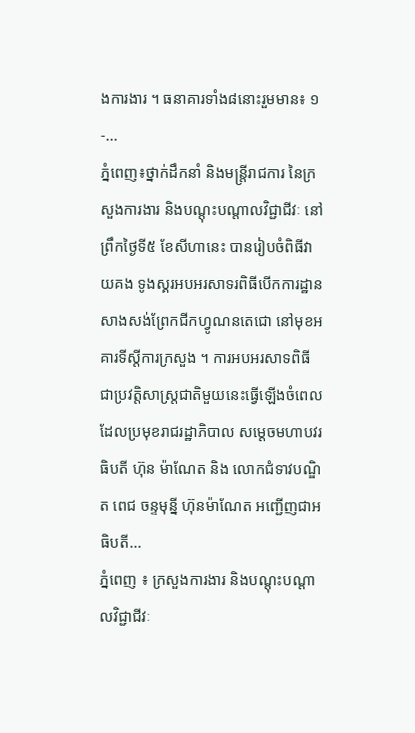ងការងារ ។ ធនាគារទាំង៨នោះរួមមាន៖ ១-...
ភ្នំពេញ៖ថ្នាក់ដឹកនាំ និងមន្ត្រីរាជការ នៃក្រសួងការងារ និងបណ្តុះបណ្តាលវិជ្ជាជីវៈ នៅព្រឹកថ្ងៃទី៥ ខែសីហានេះ បានរៀបចំពិធីវាយគង ទូងស្គរអបអរសាទរពិធីបើកការដ្ឋាន សាងសង់ព្រែកជីកហ្វូណនតេជោ នៅមុខអគារទីស្តីការក្រសួង ។ ការអបអរសាទពិធីជាប្រវត្តិសាស្ត្រជាតិមួយនេះធ្វើឡើងចំពេល ដែលប្រមុខរាជរដ្ឋាភិបាល សម្តេចមហាបវរធិបតី ហ៊ុន ម៉ាណែត និង លោកជំទាវបណ្ឌិត ពេជ ចន្ទមុន្នី ហ៊ុនម៉ាណែត អញ្ជើញជាអធិបតី...
ភ្នំពេញ ៖ ក្រសួងការងារ និងបណ្តុះបណ្តាលវិជ្ជាជីវៈ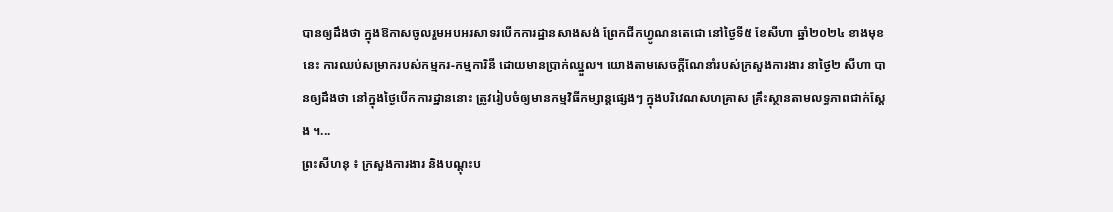បានឲ្យដឹងថា ក្នុងឱកាសចូលរួមអបអរសាទរបើកការដ្ឋានសាងសង់ ព្រែកជីកហ្វូណនតេជោ នៅថ្ងៃទី៥ ខែសីហា ឆ្នាំ២០២៤ ខាងមុខនេះ ការឈប់សម្រាករបស់កម្មករ-កម្មការិនី ដោយមានប្រាក់ឈ្នួល។ យោងតាមសេចក្ដីណែនាំរបស់ក្រសួងការងារ នាថ្ងៃ២ សីហា បានឲ្យដឹងថា នៅក្នុងថ្ងៃបើកការដ្ឋាននោះ ត្រូវរៀបចំឲ្យមានកម្មវិធីកម្សាន្តផ្សេងៗ ក្នុងបរិវេណសហគ្រាស គ្រឹះស្ថានតាមលទ្ធភាពជាក់ស្តែង ។...
ព្រះសីហនុ ៖ ក្រសួងការងារ និងបណ្តុះប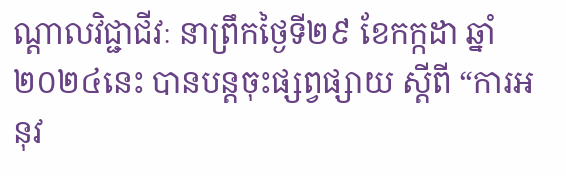ណ្តាលវិជ្ជាជីវៈ នាព្រឹកថ្ងៃទី២៩ ខែកក្កដា ឆ្នាំ២០២៤នេះ បានបន្តចុះផ្សព្វផ្សាយ ស្ដីពី “ការអនុវ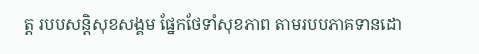ត្ត របបសន្តិសុខសង្គម ផ្នែកថែទាំសុខភាព តាមរបបភាគទានដោ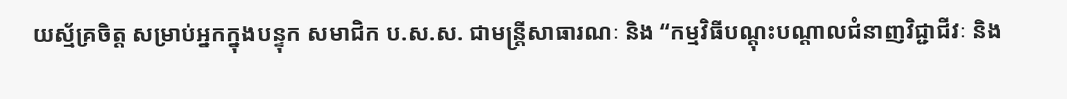យស្ម័គ្រចិត្ត សម្រាប់អ្នកក្នុងបន្ទុក សមាជិក ប.ស.ស. ជាមន្ត្រីសាធារណៈ និង “កម្មវិធីបណ្ដុះបណ្ដាលជំនាញវិជ្ជាជីវៈ និង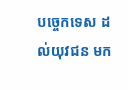បច្ចេកទេស ដល់យុវជន មក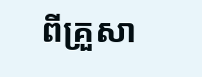ពីគ្រួសា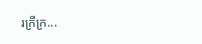រក្រីក្រ...